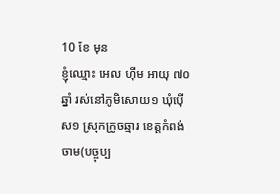10 ខែ មុន
ខ្ញុំឈ្មោះ អេល ហ៊ីម អាយុ ៧០ឆ្នាំ រស់នៅភូមិសោយ១ ឃុំប៉ើស១ ស្រុកក្រូចឆ្មារ ខេត្តកំពង់ចាម(បច្ចុប្ប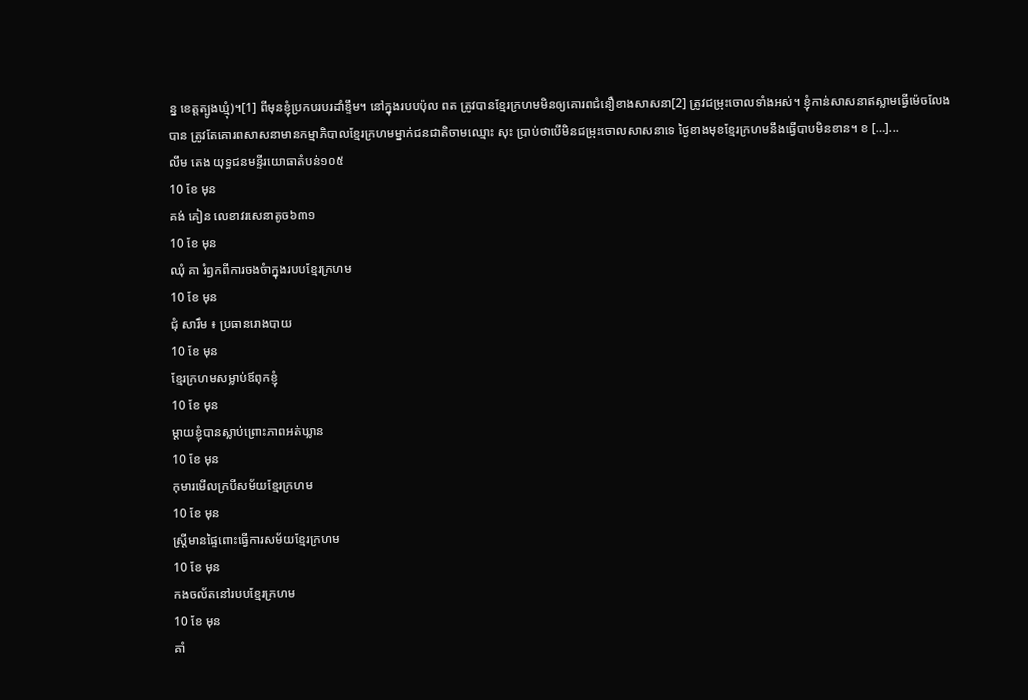ន្ន ខេត្តត្បូងឃ្មុំ)។[1] ពីមុនខ្ញុំប្រកបរបរដាំខ្ទឹម។ នៅក្នុងរបបប៉ុល ពត ត្រូវបានខ្មែរក្រហមមិនឲ្យគោរពជំនឿខាងសាសនា[2] ត្រូវជម្រុះចោលទាំងអស់។ ខ្ញុំកាន់សាសនាឥស្លាមធ្វើម៉េចលែងបាន ត្រូវតែគោរពសាសនាមានកម្មាភិបាលខ្មែរក្រហមម្នាក់ជនជាតិចាមឈ្មោះ សុះ ប្រាប់ថាបើមិនជម្រុះចោលសាសនាទេ ថ្ងៃខាងមុខខ្មែរក្រហមនឹងធ្វើបាបមិនខាន។ ខ […]...
លឹម តេង យុទ្ធជនមន្ទីរយោធាតំបន់១០៥
10 ខែ មុន
គង់ គៀន លេខាវរសេនាតូច៦៣១
10 ខែ មុន
ឈុំ គា រំឭកពីការចងចំាក្នុងរបបខ្មែរក្រហម
10 ខែ មុន
ជុំ សារឹម ៖ ប្រធានរោងបាយ
10 ខែ មុន
ខ្មែរក្រហមសម្លាប់ឪពុកខ្ញុំ
10 ខែ មុន
ម្ដាយខ្ញុំបានស្លាប់ព្រោះភាពអត់ឃ្លាន
10 ខែ មុន
កុមារមើលក្របីសម័យខ្មែរក្រហម
10 ខែ មុន
ស្រ្តីមានផ្ទៃពោះធ្វើការសម័យខ្មែរក្រហម
10 ខែ មុន
កងចល័តនៅរបបខ្មែរក្រហម
10 ខែ មុន
គាំ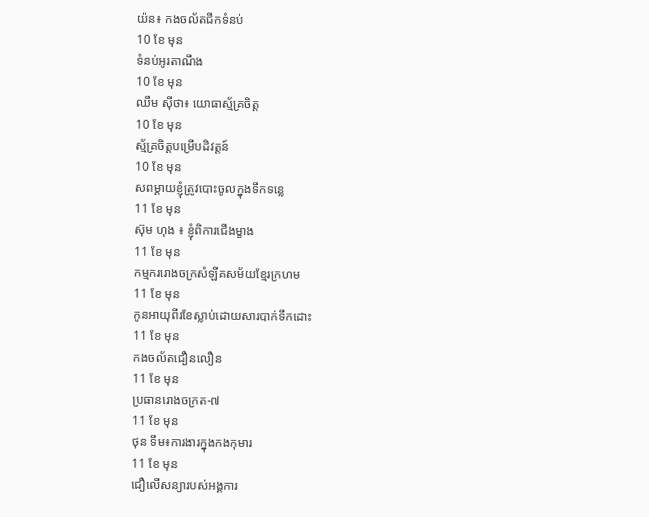យ៉ន៖ កងចល័តជីកទំនប់
10 ខែ មុន
ទំនប់អូរតាណឹង
10 ខែ មុន
ឈឹម ស៊ីថា៖ យោធាស្ម័គ្រចិត្ត
10 ខែ មុន
ស្ម័គ្រចិត្តបម្រើបដិវត្តន៍
10 ខែ មុន
សពម្ដាយខ្ញុំត្រូវបោះចូលក្នុងទឹកទន្លេ
11 ខែ មុន
ស៊ុម ហុង ៖ ខ្ញុំពិការជើងម្ខាង
11 ខែ មុន
កម្មកររោងចក្រសំឡីគសម័យខ្មែរក្រហម
11 ខែ មុន
កូនអាយុពីរខែស្លាប់ដោយសារបាក់ទឹកដោះ
11 ខែ មុន
កងចល័តជឿនលឿន
11 ខែ មុន
ប្រធានរោងចក្រត-៧
11 ខែ មុន
ថុន ទឹម៖ការងារក្នុងកងកុមារ
11 ខែ មុន
ជឿលើសន្យារបស់អង្គការ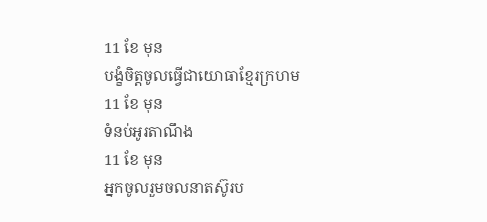11 ខែ មុន
បង្ខំចិត្តចូលធ្វើជាយោធាខ្មែរក្រហម
11 ខែ មុន
ទំនប់អូរតាណឹង
11 ខែ មុន
អ្នកចូលរួមចលនាតស៊ូរប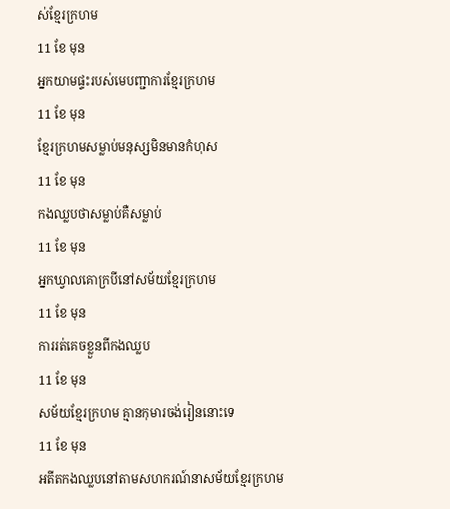ស់ខ្មែរក្រហម
11 ខែ មុន
អ្នកយាមផ្ទះរបស់មេបញ្ជាការខ្មែរក្រហម
11 ខែ មុន
ខ្មែរក្រហមសម្លាប់មនុស្សមិនមានកំហុស
11 ខែ មុន
កងឈ្លបថាសម្លាប់គឺសម្លាប់
11 ខែ មុន
អ្នកឃ្វាលគោក្របីនៅសម័យខ្មែរក្រហម
11 ខែ មុន
ការរត់គេចខ្លួនពីកងឈ្លប
11 ខែ មុន
សម័យខ្មែរក្រហម គ្មានកុមារចង់រៀននោះទេ
11 ខែ មុន
អតីតកងឈ្លបនៅតាមសហករណ៍នាសម័យខ្មែរក្រហម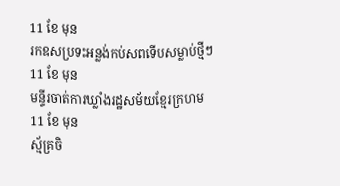11 ខែ មុន
រកឧសប្រទះអន្លង់កប់សពទើបសម្លាប់ថ្មីៗ
11 ខែ មុន
មន្ទីរចាត់ការឃ្លាំងរដ្ឋសម័យខ្មែរក្រហម
11 ខែ មុន
ស្ម័គ្រចិ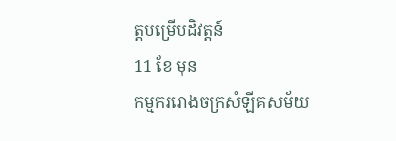ត្តបម្រើបដិវត្តន៍
11 ខែ មុន
កម្មកររោងចក្រសំឡីគសម័យ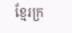ខ្មែរក្រ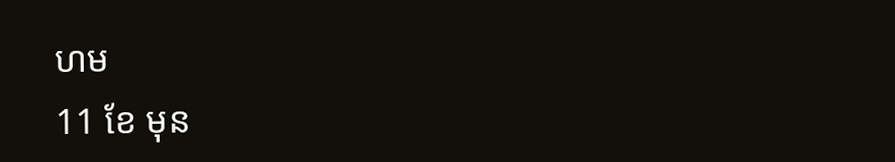ហម
11 ខែ មុន